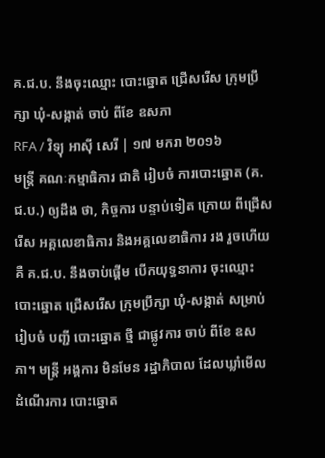គ.ជ.ប. នឹងចុះឈ្មោះ បោះឆ្នោត ជ្រើសរើស ក្រុមប្រឹក្សា ឃុំ-សង្កាត់ ចាប់ ពីខែ ឧសភា
RFA / វិទ្យុ អាស៊ី សេរី | ១៧ មករា ២០១៦
មន្ត្រី គណៈកម្មាធិការ ជាតិ រៀបចំ ការបោះឆ្នោត (គ.ជ.ប.) ឲ្យដឹង ថា, កិច្ចការ បន្ទាប់ទៀត ក្រោយ ពីជ្រើសរើស អគ្គលេខាធិការ និងអគ្គលេខាធិការ រង រួចហើយ គឺ គ.ជ.ប. នឹងចាប់ផ្ដើម បើកយុទ្ធនាការ ចុះឈ្មោះ បោះឆ្នោត ជ្រើសរើស ក្រុមប្រឹក្សា ឃុំ-សង្កាត់ សម្រាប់ រៀបចំ បញ្ជី បោះឆ្នោត ថ្មី ជាផ្លូវការ ចាប់ ពីខែ ឧសភា។ មន្ត្រី អង្គការ មិនមែន រដ្ឋាភិបាល ដែលឃ្លាំមើល ដំណើរការ បោះឆ្នោត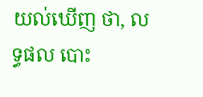យល់ឃើញ ថា, លទ្ធផល បោះ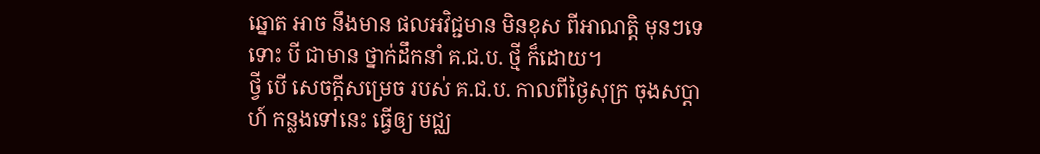ឆ្នោត អាច នឹងមាន ផលអវិជ្ជមាន មិនខុស ពីអាណត្តិ មុនៗទេ ទោះ បី ជាមាន ថ្នាក់ដឹកនាំ គ.ជ.ប. ថ្មី ក៏ដោយ។
ថ្វី បើ សេចក្ដីសម្រេច របស់ គ.ជ.ប. កាលពីថ្ងៃសុក្រ ចុងសប្ដាហ៍ កន្លងទៅនេះ ធ្វើឲ្យ មជ្ឈ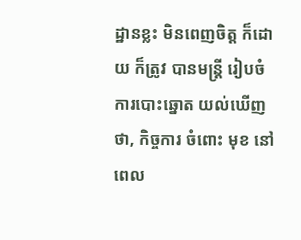ដ្ឋានខ្លះ មិនពេញចិត្ត ក៏ដោយ ក៏ត្រូវ បានមន្ត្រី រៀបចំ ការបោះឆ្នោត យល់ឃើញ ថា, កិច្ចការ ចំពោះ មុខ នៅពេល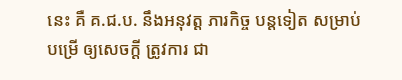នេះ គឺ គ.ជ.ប. នឹងអនុវត្ត ភារកិច្ច បន្តទៀត សម្រាប់ បម្រើ ឲ្យសេចក្ដី ត្រូវការ ជា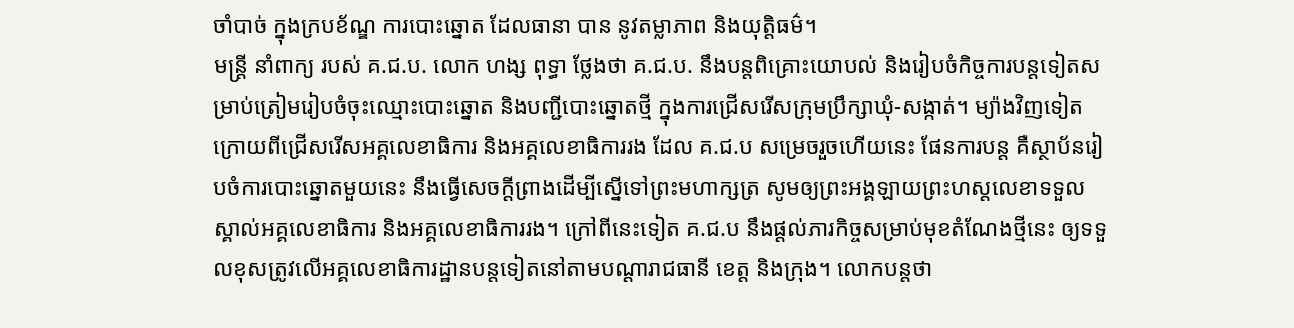ចាំបាច់ ក្នុងក្របខ័ណ្ឌ ការបោះឆ្នោត ដែលធានា បាន នូវតម្លាភាព និងយុត្តិធម៌។
មន្ត្រី នាំពាក្យ របស់ គ.ជ.ប. លោក ហង្ស ពុទ្ធា ថ្លែងថា គ.ជ.ប. នឹងបន្តពិគ្រោះយោបល់ និងរៀបចំកិច្ចការបន្តទៀតសម្រាប់ត្រៀមរៀបចំចុះឈ្មោះបោះឆ្នោត និងបញ្ជីបោះឆ្នោតថ្មី ក្នុងការជ្រើសរើសក្រុមប្រឹក្សាឃុំ-សង្កាត់។ ម្យ៉ាងវិញទៀត ក្រោយពីជ្រើសរើសអគ្គលេខាធិការ និងអគ្គលេខាធិការរង ដែល គ.ជ.ប សម្រេចរួចហើយនេះ ផែនការបន្ត គឺស្ថាប័នរៀបចំការបោះឆ្នោតមួយនេះ នឹងធ្វើសេចក្ដីព្រាងដើម្បីស្នើទៅព្រះមហាក្សត្រ សូមឲ្យព្រះអង្គឡាយព្រះហស្តលេខាទទួលស្គាល់អគ្គលេខាធិការ និងអគ្គលេខាធិការរង។ ក្រៅពីនេះទៀត គ.ជ.ប នឹងផ្តល់ភារកិច្ចសម្រាប់មុខតំណែងថ្មីនេះ ឲ្យទទួលខុសត្រូវលើអគ្គលេខាធិការដ្ឋានបន្តទៀតនៅតាមបណ្ដារាជធានី ខេត្ត និងក្រុង។ លោកបន្តថា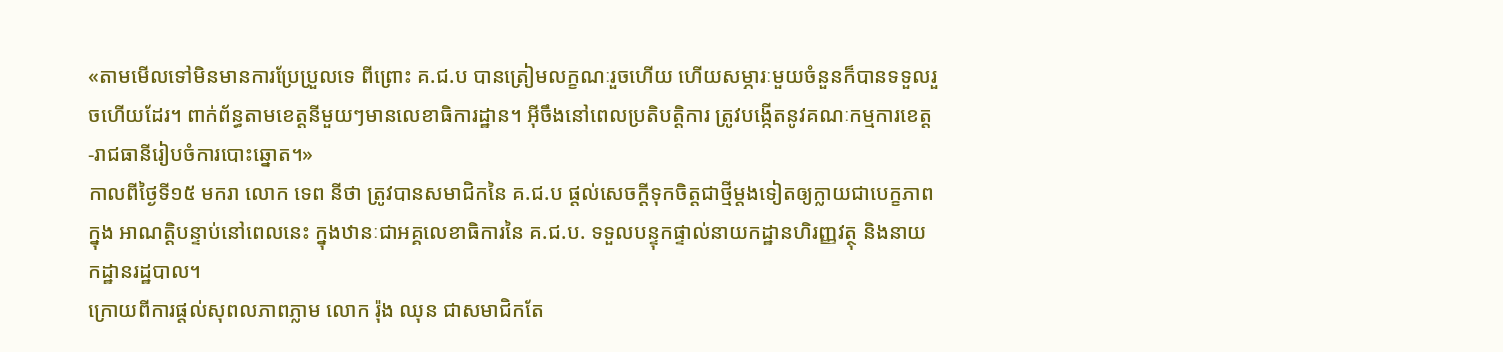«តាមមើលទៅមិនមានការប្រែប្រួលទេ ពីព្រោះ គ.ជ.ប បានត្រៀមលក្ខណៈរួចហើយ ហើយសម្ភារៈមួយចំនួនក៏បានទទួលរួចហើយដែរ។ ពាក់ព័ន្ធតាមខេត្តនីមួយៗមានលេខាធិការដ្ឋាន។ អ៊ីចឹងនៅពេលប្រតិបត្តិការ ត្រូវបង្កើតនូវគណៈកម្មការខេត្ត-រាជធានីរៀបចំការបោះឆ្នោត។»
កាលពីថ្ងៃទី១៥ មករា លោក ទេព នីថា ត្រូវបានសមាជិកនៃ គ.ជ.ប ផ្តល់សេចក្តីទុកចិត្តជាថ្មីម្តងទៀតឲ្យក្លាយជាបេក្ខភាពក្នុង អាណត្តិបន្ទាប់នៅពេលនេះ ក្នុងឋានៈជាអគ្គលេខាធិការនៃ គ.ជ.ប. ទទួលបន្ទុកផ្ទាល់នាយកដ្ឋានហិរញ្ញវត្ថុ និងនាយកដ្ឋានរដ្ឋបាល។
ក្រោយពីការផ្តល់សុពលភាពភ្លាម លោក រ៉ុង ឈុន ជាសមាជិកតែ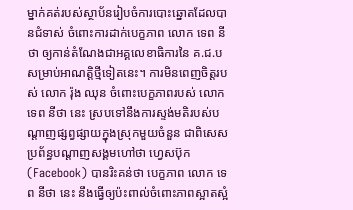ម្នាក់គត់របស់ស្ថាប័នរៀបចំការបោះឆ្នោតដែលបានជំទាស់ ចំពោះការដាក់បេក្ខភាព លោក ទេព នីថា ឲ្យកាន់តំណែងជាអគ្គលេខាធិការនៃ គ.ជ.ប សម្រាប់អាណត្តិថ្មីទៀតនេះ។ ការមិនពេញចិត្តរបស់ លោក រ៉ុង ឈុន ចំពោះបេក្ខភាពរបស់ លោក ទេព នីថា នេះ ស្របទៅនឹងការស្ទង់មតិរបស់បណ្ដាញផ្សព្វផ្សាយក្នុងស្រុកមួយចំនួន ជាពិសេសប្រព័ន្ធបណ្ដាញសង្គមហៅថា ហេ្វសប៊ុក (Facebook) បានរិះគន់ថា បេក្ខភាព លោក ទេព នីថា នេះ នឹងធ្វើឲ្យប៉ះពាល់ចំពោះភាពស្អាតស្អំ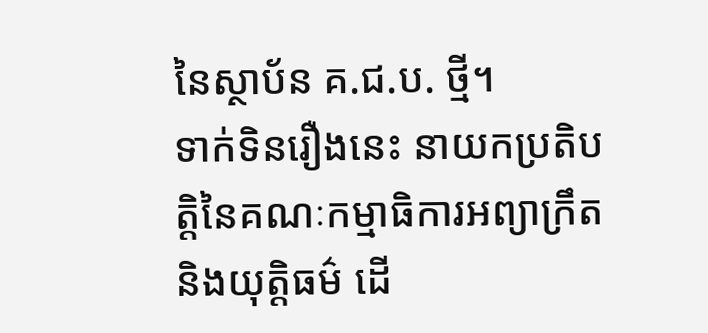នៃស្ថាប័ន គ.ជ.ប. ថ្មី។
ទាក់ទិនរឿងនេះ នាយកប្រតិបត្តិនៃគណៈកម្មាធិការអព្យាក្រឹត និងយុត្តិធម៌ ដើ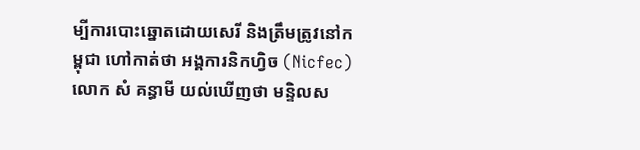ម្បីការបោះឆ្នោតដោយសេរី និងត្រឹមត្រូវនៅកម្ពុជា ហៅកាត់ថា អង្គការនិកហ្វិច (Nicfec) លោក សំ គន្ធាមី យល់ឃើញថា មន្ទិលស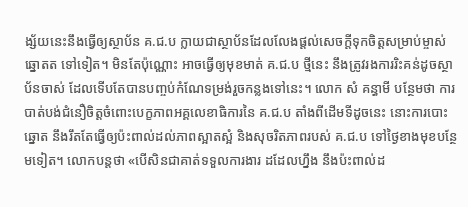ង្ស័យនេះនឹងធ្វើឲ្យស្ថាប័ន គ.ជ.ប ក្លាយជាស្ថាប័នដែលលែងផ្ដល់សេចក្ដីទុកចិត្តសម្រាប់ម្ចាស់ឆ្នោតត ទៅទៀត។ មិនតែប៉ុណ្ណោះ អាចធ្វើឲ្យមុខមាត់ គ.ជ.ប ថ្មីនេះ នឹងត្រូវរងការរិះគន់ដូចស្ថាប័នចាស់ ដែលទើបតែបានបញ្ចប់កំណែទម្រង់រួចកន្លងទៅនេះ។ លោក សំ គន្ធាមី បន្ថែមថា ការបាត់បង់ជំនឿចិត្តចំពោះបេក្ខភាពអគ្គលេខាធិការនៃ គ.ជ.ប តាំងពីដើមទីដូចនេះ នោះការបោះឆ្នោត នឹងរឹតតែធ្វើឲ្យប៉ះពាល់ដល់ភាពស្អាតស្អំ និងសុចរិតភាពរបស់ គ.ជ.ប ទៅថ្ងៃខាងមុខបន្ថែមទៀត។ លោកបន្តថា «បើសិនជាគាត់ទទួលការងារ ដដែលហ្នឹង នឹងប៉ះពាល់ដ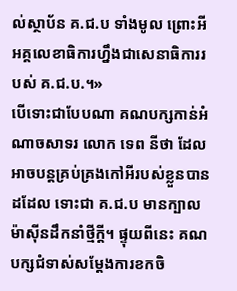ល់ស្ថាប័ន គ.ជ.ប ទាំងមូល ព្រោះអីអគ្គលេខាធិការហ្នឹងជាសេនាធិការរបស់ គ.ជ.ប.។»
បើទោះជាបែបណា គណបក្សកាន់អំណាចសាទរ លោក ទេព នីថា ដែលអាចបន្តគ្រប់គ្រងកៅអីរបស់ខ្លួនបានដដែល ទោះជា គ.ជ.ប មានក្បាលម៉ាស៊ីនដឹកនាំថ្មីក្ដី។ ផ្ទុយពីនេះ គណបក្សជំទាស់សម្ដែងការខកចិ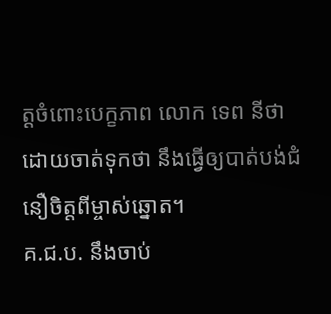ត្តចំពោះបេក្ខភាព លោក ទេព នីថា ដោយចាត់ទុកថា នឹងធ្វើឲ្យបាត់បង់ជំនឿចិត្តពីម្ចាស់ឆ្នោត។
គ.ជ.ប. នឹងចាប់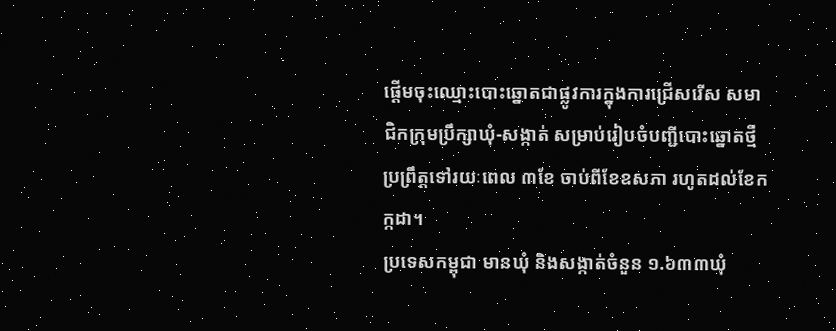ផ្ដើមចុះឈ្មោះបោះឆ្នោតជាផ្លូវការក្នុងការជ្រើសរើស សមាជិកក្រុមប្រឹក្សាឃុំ-សង្កាត់ សម្រាប់រៀបចំបញ្ជីបោះឆ្នោតថ្មី ប្រព្រឹត្តទៅរយៈពេល ៣ខែ ចាប់ពីខែឧសភា រហូតដល់ខែកក្កដា។
ប្រទេសកម្ពុជា មានឃុំ និងសង្កាត់ចំនួន ១.៦៣៣ឃុំ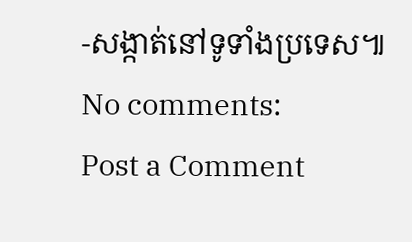-សង្កាត់នៅទូទាំងប្រទេស៕
No comments:
Post a Comment